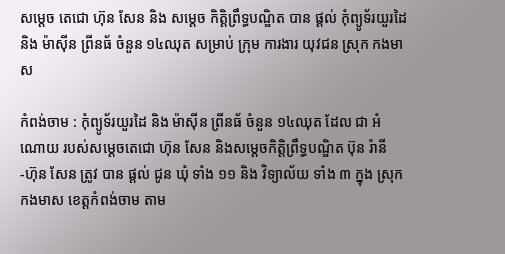សម្តេច តេជោ ហ៊ុន សែន និង សម្តេច កិត្តិព្រឹទ្ធបណ្ឌិត បាន ផ្ដល់ កុំព្យូទ័រយួរដៃ និង ម៉ាស៊ីន ព្រីនធ័ ចំនួន ១៤ឈុត សម្រាប់ ក្រុម ការងារ យុវជន ស្រុក កងមាស

កំពង់ចាម : កុំព្យូទ័រយួរដៃ និង ម៉ាស៊ីន ព្រីនធ័ ចំនួន ១៤ឈុត ដែល ជា អំណោយ របស់សម្តេចតេជោ ហ៊ុន សែន និងសម្តេចកិត្តិព្រឹទ្ធបណ្ឌិត ប៊ុន រ៉ានី -ហ៊ុន សែន ត្រូវ បាន ផ្ដល់ ជូន ឃុំ ទាំង ១១ និង វិទ្យាល័យ ទាំង ៣ ក្នុង ស្រុក កងមាស ខេត្តកំពង់ចាម តាម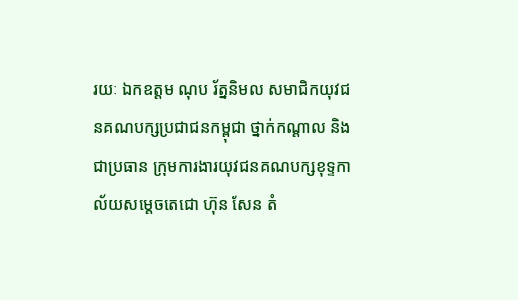រយៈ ឯកឧត្តម ណុប រ័ត្ននិមល សមាជិកយុវជនគណបក្សប្រជាជនកម្ពុជា ថ្នាក់កណ្តាល និងជាប្រធាន ក្រុមការងារយុវជនគណបក្សខុទ្ទកាល័យសម្តេចតេជោ ហ៊ុន សែន តំ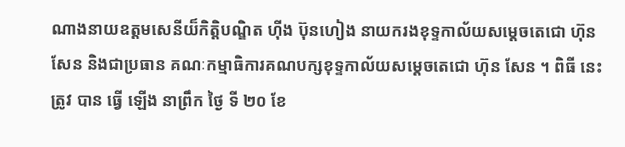ណាងនាយឧត្តមសេនីយ៏កិត្តិបណ្ឌិត ហ៊ីង ប៊ុនហៀង នាយករងខុទ្ទកាល័យសម្តេចតេជោ ហ៊ុន សែន និងជាប្រធាន គណៈកម្មាធិការគណបក្សខុទ្ទកាល័យសម្តេចតេជោ ហ៊ុន សែន ។ ពិធី នេះ ត្រូវ បាន ធ្វេី ឡើង នាព្រឹក ថ្ងៃ ទី ២០ ខែ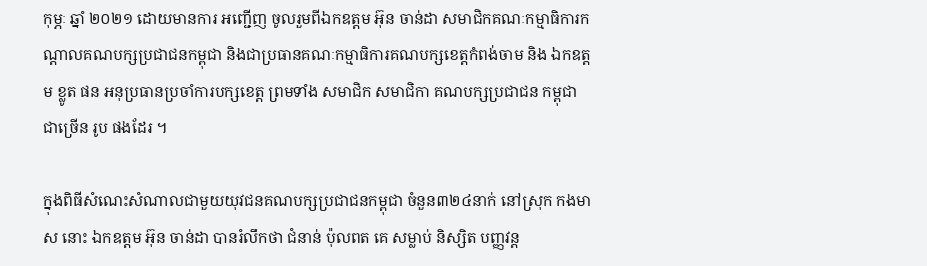កុម្ភៈ ឆ្នាំ ២០២១ ដោយមានការ អញ្ជើញ ចូលរួមពីឯកឧត្តម អ៊ុន ចាន់ដា សមាជិកគណៈកម្មាធិការកណ្តាលគណបក្សប្រជាជនកម្ពុជា និងជាប្រធានគណៈកម្មាធិការគណបក្សខេត្តកំពង់ចាម និង ឯកឧត្តម ខ្លូត ផន អនុប្រធានប្រចាំការបក្សខេត្ត ព្រមទាំង សមាជិក សមាជិកា គណបក្សប្រជាជន កម្ពុជា ជាច្រើន រូប ផងដែរ ។

ក្នុងពិធីសំណេះសំណាលជាមួយយុវជនគណបក្សប្រជាជនកម្ពុជា ចំនួន៣២៤នាក់ នៅស្រុក កងមាស នោះ ឯកឧត្តម អ៊ុន ចាន់ដា បានរំលឹកថា ជំនាន់ ប៉ុលពត គេ សម្លាប់ និស្សិត បញ្ញវន្ត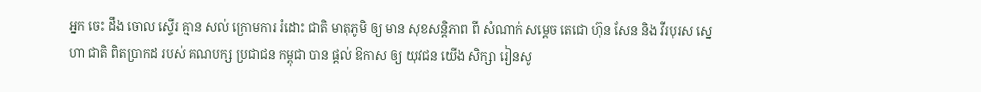អ្នក ចេះ ដឹង ចោល ស្ទេីរ គ្មាន សល់ ក្រោមការ រំដោះ ជាតិ មាតុភូមិ ឲ្យ មាន សុខសន្តិភាព ពី សំណាក់ សម្តេច តេជោ ហ៊ុន សែន និង វីរបុរស ស្នេហា ជាតិ ពិតប្រាកដ របស់ គណបក្ស ប្រជាជន កម្ពុជា បាន ផ្ដល់ ឱកាស ឲ្យ យុវជន យេីង សិក្សា រៀនសូ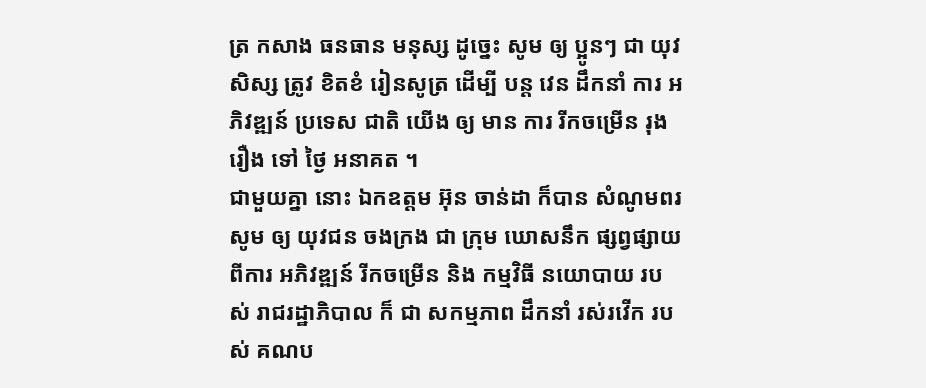ត្រ កសាង ធនធាន មនុស្ស ដូច្នេះ សូម ឲ្យ ប្អូនៗ ជា យុវសិស្ស ត្រូវ ខិតខំ រៀនសូត្រ ដេីម្បី បន្ត វេន ដឹកនាំ ការ អភិវឌ្ឍន៍ ប្រទេស ជាតិ យើង ឲ្យ មាន ការ រីកចម្រើន រុងរឿង ទៅ ថ្ងៃ អនាគត ។
ជាមួយគ្នា នោះ ឯកឧត្តម អ៊ុន ចាន់ដា ក៏បាន សំណូមពរ សូម ឲ្យ យុវជន ចងក្រង ជា ក្រុម ឃោសនឹក ផ្សព្វផ្សាយ ពីការ អភិវឌ្ឍន៍ រីកចម្រើន និង កម្មវិធី នយោបាយ របស់ រាជរដ្ឋាភិបាល ក៏ ជា សកម្មភាព ដឹកនាំ រស់រវើក របស់ គណប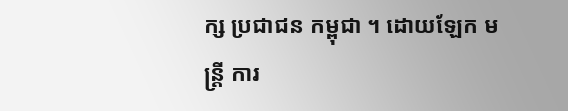ក្ស ប្រជាជន កម្ពុជា ។ ដោយឡែក មន្ត្រី ការ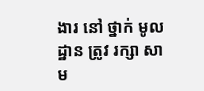ងារ នៅ ថ្នាក់ មូលដ្ឋាន ត្រូវ រក្សា សាម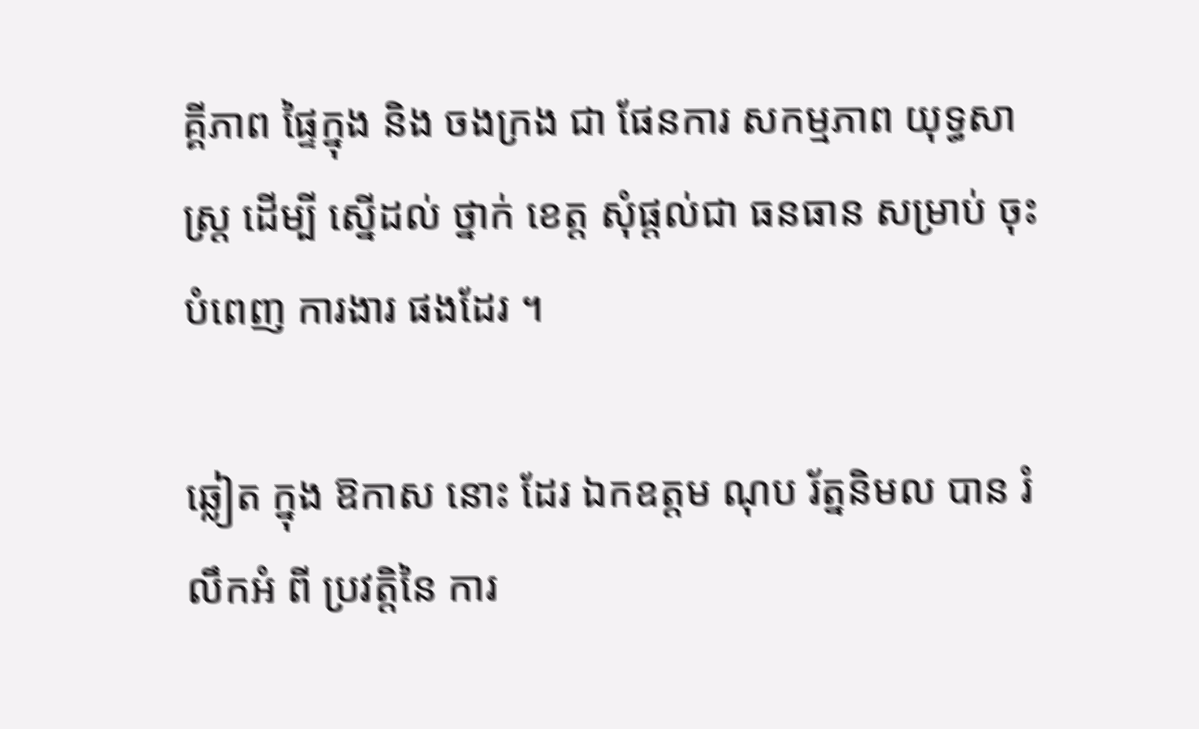គ្គីភាព ផ្ទៃក្នុង និង ចងក្រង ជា ផែនការ សកម្មភាព យុទ្ធសាស្ត្រ ដេីម្បី ស្នេីដល់ ថ្នាក់ ខេត្ត សុំផ្តល់ជា ធនធាន សម្រាប់ ចុះ បំពេញ ការងារ ផងដែរ ។

ឆ្លៀត ក្នុង ឱកាស នោះ ដែរ ឯកឧត្តម ណុប រ័ត្ននិមល បាន រំលឹកអំ ពី ប្រវត្តិនៃ ការ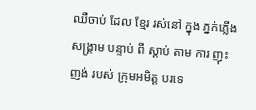ឈឺចាប់ ដែល ខ្មែរ រស់នៅ ក្នុង ភ្នក់ភ្លើង សង្គ្រាម បន្ទាប់ ពី ស្តាប់ តាម ការ ញុះញង់ របស់ ក្រុមអមិត្ត បរទេ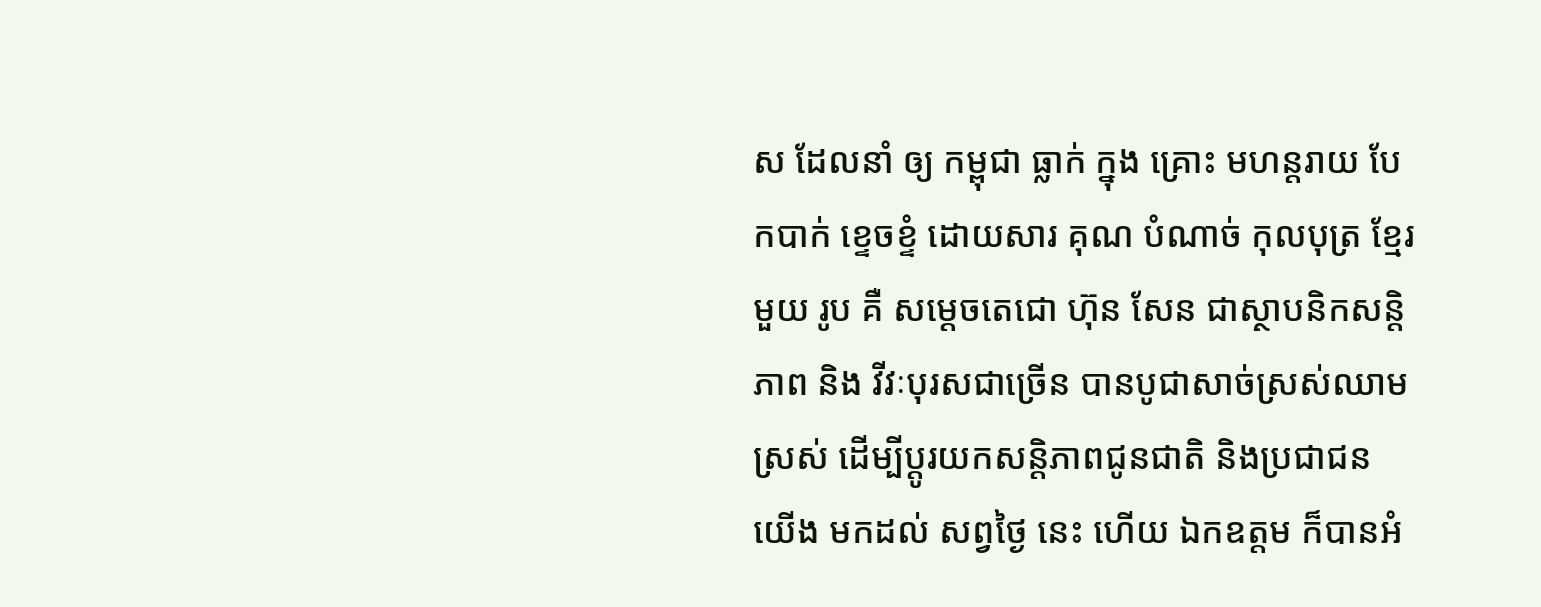ស ដែលនាំ ឲ្យ កម្ពុជា ធ្លាក់ ក្នុង គ្រោះ មហន្តរាយ បែកបាក់ ខ្ទេចខ្ទំ ដោយសារ គុណ បំណាច់ កុលបុត្រ ខ្មែរ មួយ រូប គឺ សម្ដេចតេជោ ហ៊ុន សែន ជាស្ថាបនិកសន្តិភាព និង វីវៈបុរសជាច្រើន បានបូជាសាច់ស្រស់ឈាមស្រស់ ដើម្បីប្តូរយកសន្តិភាពជូនជាតិ និងប្រជាជន យើង មកដល់ សព្វថ្ងៃ នេះ ហេីយ ឯកឧត្តម ក៏បានអំ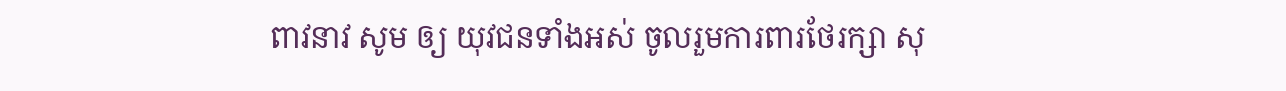ពាវនាវ សូម ឲ្យ យុវជនទាំងអស់ ចូលរួមការពារថែរក្សា សុ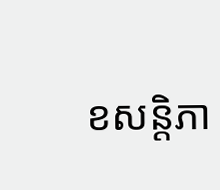ខសន្តិភា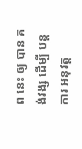ព នេះ ឲ្យ បាន គង់វង្ស ដេីម្បី បន្ត ការ អនុវត្ត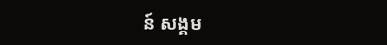ន៍ សង្គម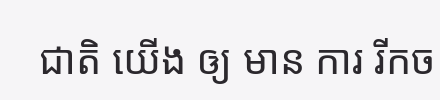ជាតិ យើង ឲ្យ មាន ការ រីកច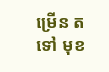ម្រើន តទៅ មុខ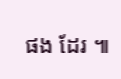ផង ដែរ ៕